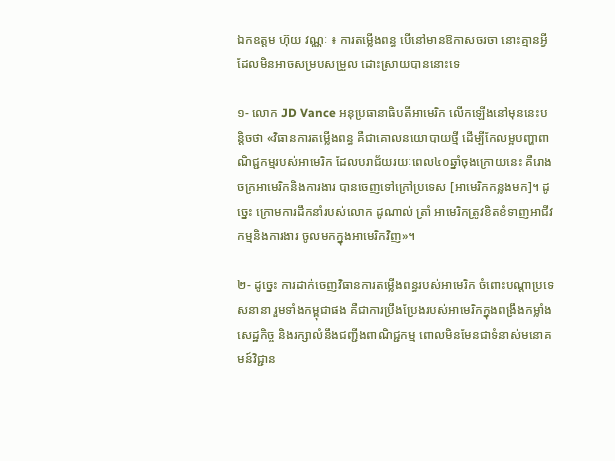ឯកឧត្តម ហ៊ុយ វណ្ណៈ ៖ ការតម្លើងពន្ធ បើនៅមានឱកាសចរចា នោះគ្មានអ្វីដែលមិនអាចសម្របសម្រួល ដោះស្រាយបាននោះទេ

១- លោក JD Vance អនុប្រធានាធិបតីអាមេរិក លើកឡើងនៅមុននេះបន្តិចថា «វិធានការតម្លើងពន្ធ គឺជាគោលនយោបាយថ្មី ដើម្បីកែលម្អបញ្ហាពាណិជ្ជកម្មរបស់អាមេរិក ដែលបរាជ័យរយៈពេល៤០ឆ្នាំចុងក្រោយនេះ គឺរោងចក្រអាមេរិកនិងការងារ បានចេញទៅក្រៅប្រទេស [អាមេរិកកន្លងមក]។ ដូច្នេះ ក្រោមការដឹកនាំរបស់លោក ដូណាល់ ត្រាំ អាមេរិកត្រូវខិតខំទាញអាជីវកម្មនិងការងារ ចូលមកក្នុងអាមេរិកវិញ»។

២- ដូច្នេះ ការដាក់ចេញវិធានការតម្លើងពន្ធរបស់អាមេរិក ចំពោះបណ្តាប្រទេសនានា រួមទាំងកម្ពុជាផង គឺជាការប្រឹងប្រែងរបស់អាមេរិកក្នុងពង្រឹងកម្លាំងសេដ្ឋកិច្ច និងរក្សាលំនឹងជញ្ជីងពាណិជ្ជកម្ម ពោលមិនមែនជាទំនាស់មនោគមន៍វិជ្ជាន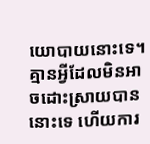យោបាយនោះទេ។ គ្មានអ្វីដែលមិនអាចដោះស្រាយបាននោះទេ ហើយការ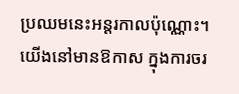ប្រឈមនេះអន្តរកាលប៉ុណ្ណោះ។ យើងនៅមានឱកាស ក្នុងការចរ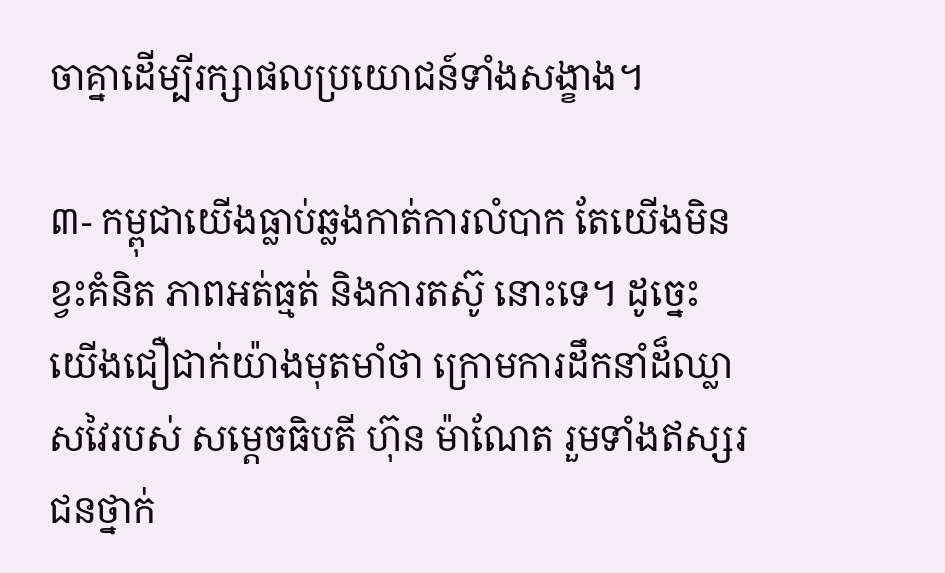ចាគ្នាដើម្បីរក្សាផលប្រយោជន៍ទាំងសង្ខាង។

៣- កម្ពុជាយើងធ្លាប់ឆ្លងកាត់ការលំបាក តែយើងមិនខ្វះគំនិត ភាពអត់ធ្មត់ និងការតស៊ូ នោះទេ។ ដូច្នេះ យើងជឿជាក់យ៉ាងមុតមាំថា ក្រោមការដឹកនាំដ៏ឈ្លាសវៃរបស់ សម្តេចធិបតី ហ៊ុន ម៉ាណែត រួមទាំងឥស្សរជនថ្នាក់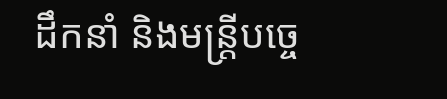ដឹកនាំ និងមន្ត្រីបច្ចេ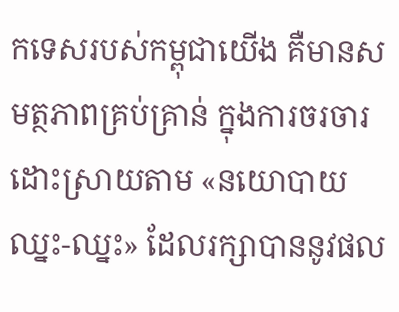កទេសរបស់កម្ពុជាយើង គឺមានសមត្ថភាពគ្រប់គ្រាន់ ក្នុងការចរចារដោះស្រាយតាម «នយោបាយឈ្នះ-ឈ្នះ» ដែលរក្សាបាននូវផល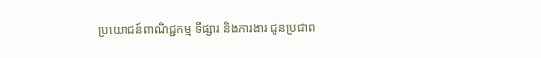ប្រយោជន៍ពាណិជ្ជកម្ម ទីផ្សារ និងការងារ ជូនប្រជាព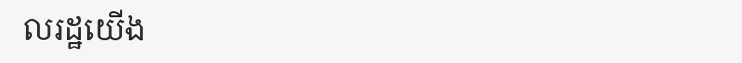លរដ្ឋយើង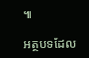៕

អត្ថបទដែល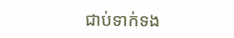ជាប់ទាក់ទង